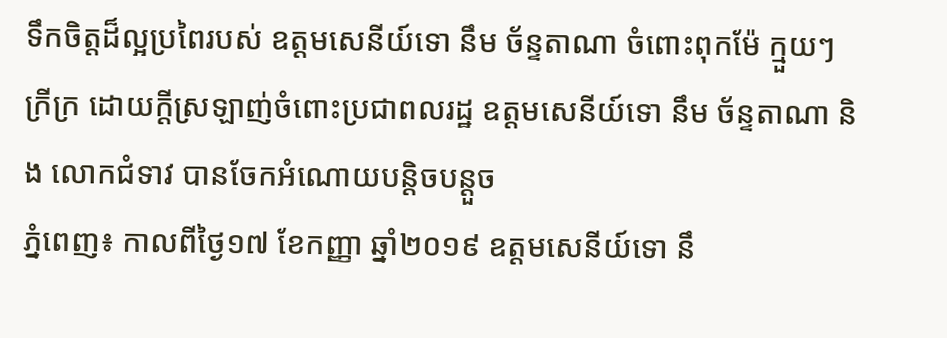ទឹកចិត្តដ៏ល្អប្រពៃរបស់ ឧត្តមសេនីយ៍ទោ នឹម ច័ន្ទតាណា ចំពោះពុកម៉ែ ក្មួយៗក្រីក្រ ដោយក្តីស្រឡាញ់ចំពោះប្រជាពលរដ្ឋ ឧត្តមសេនីយ៍ទោ នឹម ច័ន្ទតាណា និង លោកជំទាវ បានចែកអំណោយបន្តិចបន្តួច
ភ្នំពេញ៖ កាលពីថ្ងៃ១៧ ខែកញ្ញា ឆ្នាំ២០១៩ ឧត្តមសេនីយ៍ទោ នឹ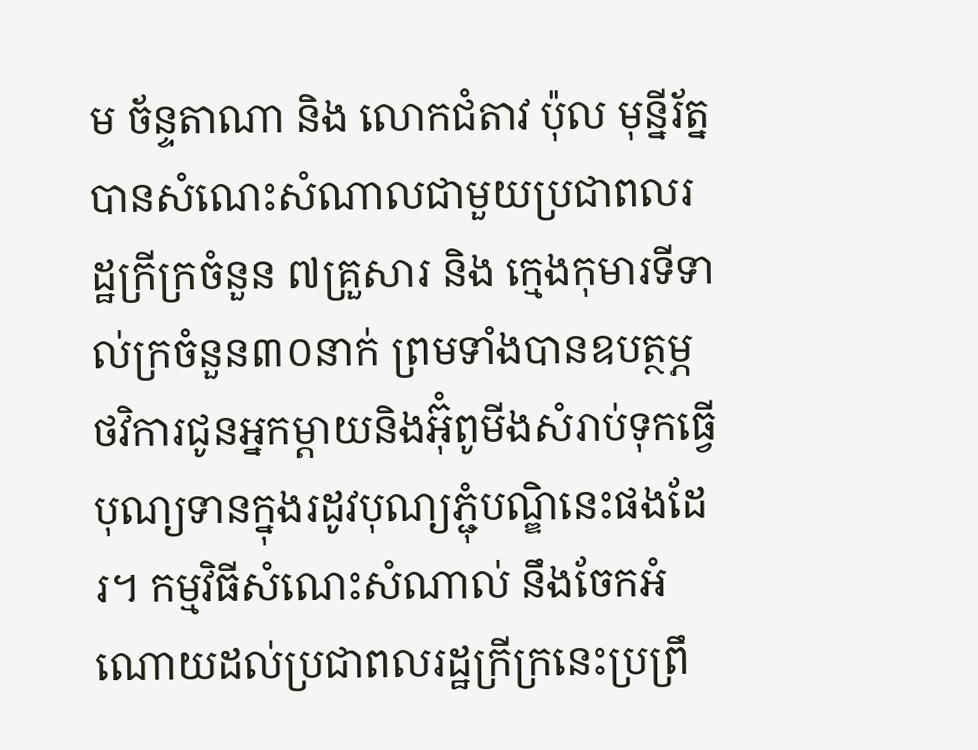ម ច័ន្ទតាណា និង លោកជំតាវ ប៉ុល មុន្នីរ័ត្ន បានសំណេះសំណាលជាមួយប្រជាពលរដ្ឋក្រីក្រចំនួន ៧គ្រួសារ និង ក្មេងកុមារទីទាល់ក្រចំនួន៣០នាក់ ព្រមទាំងបានឧបត្ថម្ភថវិការជូនអ្នកម្តាយនិងអ៊ុំពូមីងសំរាប់ទុកធ្វើបុណ្យទានក្នុងរដូវបុណ្យភ្ជុំបណ្ឌិនេះផងដែរ។ កម្មវិធីសំណេះសំណាល់ នឹងចែកអំណោយដល់ប្រជាពលរដ្ឋក្រីក្រនេះប្រព្រឹ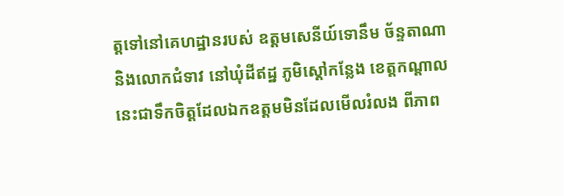ត្តទៅនៅគេហដ្ឋានរបស់ ឧត្តមសេនីយ៍ទោនឹម ច័ន្ទតាណា និងលោកជំទាវ នៅឃុំដីឥដ្ឋ ភូមិស្តៅកន្លែង ខេត្តកណ្តាល នេះជាទឹកចិត្តដែលឯកឧត្តមមិនដែលមើលរំលង ពីភាព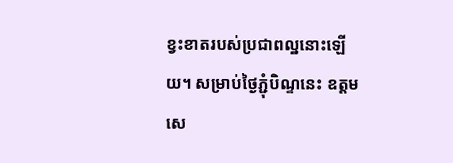ខ្វះខាតរបស់ប្រជាពល្ឋនោះឡើយ។ សម្រាប់ថ្ងៃភ្ជុំបិណ្ទនេះ ឧត្តមសេ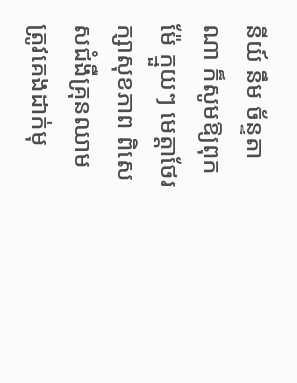នីយ៍ នឹម ច័ន្ទតាណា ក៏សូមឱ្យពុកម៉ែ ក្មួយៗ មេត្តាថែរក្សាសុខភាព ពិសេសជំងឺគ្រុនឈាម ត្រូវគេងដាក់មុ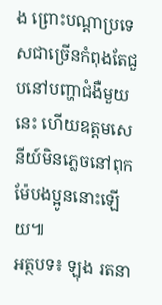ង ព្រោះបណ្តាប្រទេសជាច្រើនកំពុងតែជួបនៅបញ្ហាជំងឺមួយនេះ ហើយឧត្តមសេនីយ៍មិនភ្លេចនៅពុកម៉ែបងប្អូននោះឡើយ៕
អត្ថបទ៖ ឡុង រតនា